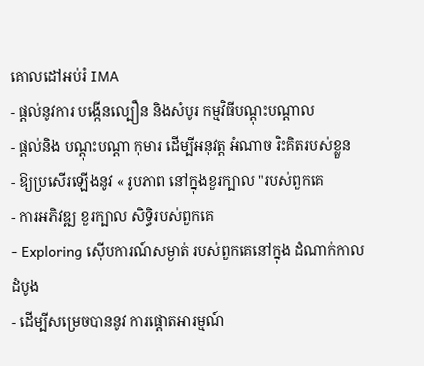គោលដៅអប់រំ IMA
- ផ្តល់នូវការ បង្កើនល្បឿន និងសំបូរ កម្មវិធីបណ្ដុះបណ្ដាល
- ផ្តល់និង បណ្តុះបណ្តា កុមារ ដើម្បីអនុវត្ត អំណាច រិះគិតរបស់ខ្លួន
- ឱ្យប្រសើរឡើងនូវ « រូបភាព នៅក្នុងខួរក្បាល "របស់ពួកគេ
- ការអភិវឌ្ឍ ខួរក្បាល សិទ្ធិរបស់ពួកគេ
- Exploring ស៊ើបការណ៍សម្ងាត់ របស់ពួកគេនៅក្នុង ដំណាក់កាលដំបូង
- ដើម្បីសម្រេចបាននូវ ការផ្តោតអារម្មណ៍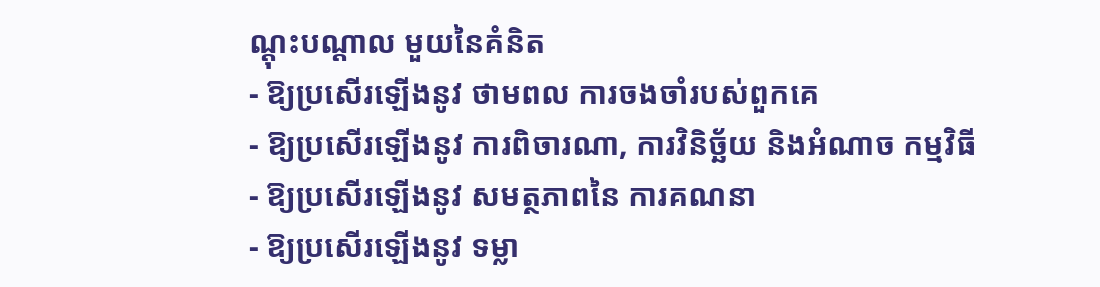ណ្តុះបណ្តាល មួយនៃគំនិត
- ឱ្យប្រសើរឡើងនូវ ថាមពល ការចងចាំរបស់ពួកគេ
- ឱ្យប្រសើរឡើងនូវ ការពិចារណា, ការវិនិច្ឆ័យ និងអំណាច កម្មវិធី
- ឱ្យប្រសើរឡើងនូវ សមត្ថភាពនៃ ការគណនា
- ឱ្យប្រសើរឡើងនូវ ទម្លា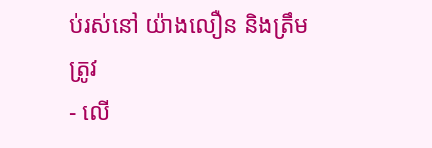ប់រស់នៅ យ៉ាងលឿន និងត្រឹមត្រូវ
- លើ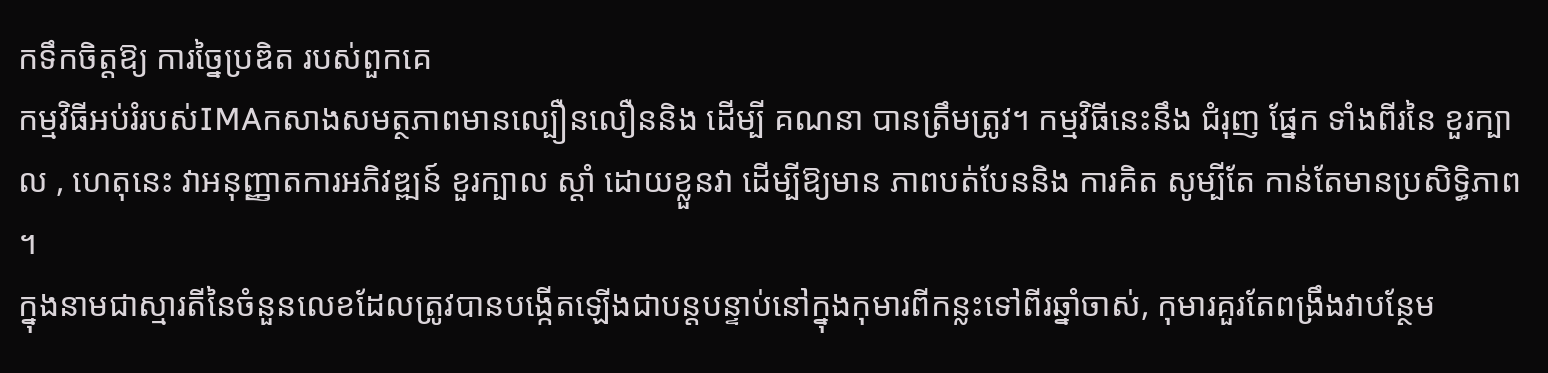កទឹកចិត្តឱ្យ ការច្នៃប្រឌិត របស់ពួកគេ
កម្មវិធីអប់រំរបស់IMAកសាងសមត្ថភាពមានល្បឿនលឿននិង ដើម្បី គណនា បានត្រឹមត្រូវ។ កម្មវិធីនេះនឹង ជំរុញ ផ្នែក ទាំងពីរនៃ ខួរក្បាល , ហេតុនេះ វាអនុញ្ញាតការអភិវឌ្ឍន៍ ខួរក្បាល ស្តាំ ដោយខ្លួនវា ដើម្បីឱ្យមាន ភាពបត់បែននិង ការគិត សូម្បីតែ កាន់តែមានប្រសិទ្ធិភាព ។
ក្នុងនាមជាស្មារតីនៃចំនួនលេខដែលត្រូវបានបង្កើតឡើងជាបន្តបន្ទាប់នៅក្នុងកុមារពីកន្លះទៅពីរឆ្នាំចាស់, កុមារគួរតែពង្រឹងវាបន្ថែម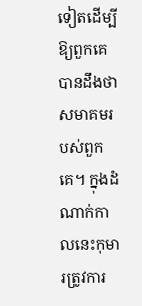ទៀតដើម្បីឱ្យពួកគេបានដឹងថាសមាគមរបស់ពួកគេ។ ក្នុងដំណាក់កាលនេះកុមារត្រូវការ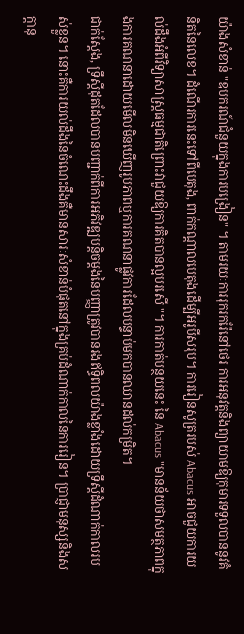យ៉ាងសំខាន់ "ឧបករណ៍ជំនួយក្នុងការបង្រៀន" ។ តាមរយៈការរុករករ៉ែនៅថេរ ការអនុវត្តនិងព្យាយាមឱ្យកុមារទទួលបាននូវគំនិតនៃលេខ។ ដំណើរការនេះទៅពីបេតុង, ពាក់កណ្តាលបេតុងដើម្បីអរូបីសរុប។ ការរៀនសូត្ររបស់ Abacus អាចជួយការយល់ដឹងអំពីវិទ្យាសាស្រ្តធម្មជាតិព្រោះវាជួយឱ្យការគិតបានល្អបរសើ "។ ការកាត់បន្ថយនេះ នៃ Abacus "មានន័យថាសមត្ថភាពក្នុងការគណនាដោយមើលមិនឃើញរូបភាពឬការគណនាផ្លូវការដែលបន្ទាប់មកបានឈានដល់កម្រិត។
ជាក់ស្តែង, ទ្រឹស្តីដុតដែលបានបញ្ជាក់ពីការអភិវឌ្ឍបន្តិចម្តងនៃបញ្ញាត្រូវបានរងឥទ្ធិពលយ៉ាងខ្លាំងដោយទ្រឹស្តីដំណាក់កាលរបស់ខ្លួន។ នោះគឺការយល់ដឹងនៃចំណេះដឹងគឺមានសារៈសំខាន់បំផុតនៅក្នុងគ្រប់ដំណាក់កាលនៃការរៀន។ ប្រាជ្ញាមនុស្សនិងសក្តានុ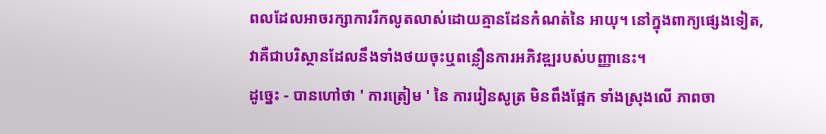ពលដែលអាចរក្សាការរីកលូតលាស់ដោយគ្មានដែនកំណត់នៃ អាយុ។ នៅក្នុងពាក្យផ្សេងទៀត, វាគឺជាបរិស្ថានដែលនឹងទាំងថយចុះឬពន្លឿនការអភិវឌ្ឍរបស់បញ្ញានេះ។
ដូច្នេះ - បានហៅថា ' ការត្រៀម ' នៃ ការរៀនសូត្រ មិនពឹងផ្អែក ទាំងស្រុងលើ ភាពចា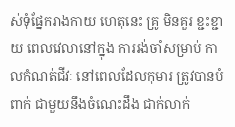ស់ទុំផ្នែករាងកាយ ហេតុនេះ គ្រូ មិនគួរ ខ្ជះខ្ជាយ ពេលវេលានៅក្នុង ការរង់ចាំសម្រាប់ កាលកំណត់ជីវៈ នៅពេលដែលកុមារ ត្រូវបានបំពាក់ ជាមួយនឹងចំណេះដឹង ជាក់លាក់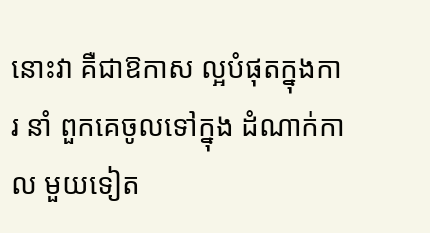នោះវា គឺជាឱកាស ល្អបំផុតក្នុងការ នាំ ពួកគេចូលទៅក្នុង ដំណាក់កាល មួយទៀត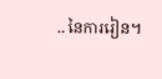.. នៃការរៀន។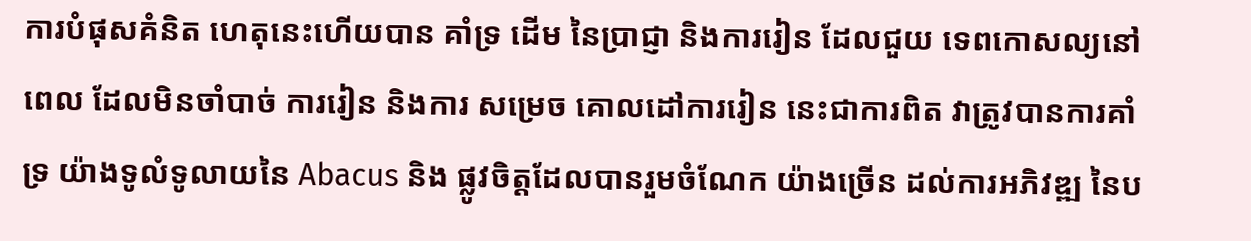ការបំផុសគំនិត ហេតុនេះហើយបាន គាំទ្រ ដើម នៃប្រាជ្ញា និងការរៀន ដែលជួយ ទេពកោសល្យនៅពេល ដែលមិនចាំបាច់ ការរៀន និងការ សម្រេច គោលដៅការរៀន នេះជាការពិត វាត្រូវបានការគាំទ្រ យ៉ាងទូលំទូលាយនៃ Abacus និង ផ្លូវចិត្តដែលបានរួមចំណែក យ៉ាងច្រើន ដល់ការអភិវឌ្ឍ នៃប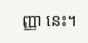ញ្ញា នេះ។